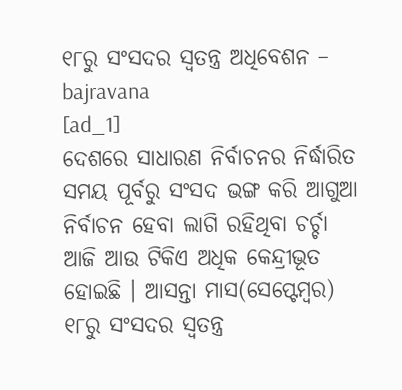୧୮ରୁ ସଂସଦର ସ୍ବତନ୍ତ୍ର ଅଧିବେଶନ – bajravana
[ad_1]
ଦେଶରେ ସାଧାରଣ ନିର୍ବାଚନର ନିର୍ଦ୍ଧାରିତ ସମୟ ପୂର୍ବରୁ ସଂସଦ ଭଙ୍ଗ କରି ଆଗୁଆ ନିର୍ବାଚନ ହେବା ଲାଗି ରହିଥିବା ଚର୍ଚ୍ଚା ଆଜି ଆଉ ଟିକିଏ ଅଧିକ କେନ୍ଦ୍ରୀଭୂତ ହୋଇଛି । ଆସନ୍ତା ମାସ(ସେପ୍ଟେମ୍ବର) ୧୮ରୁ ସଂସଦର ସ୍ବତନ୍ତ୍ର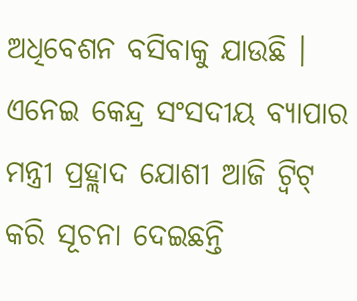ଅଧିବେଶନ ବସିବାକୁ ଯାଉଛି । ଏନେଇ କେନ୍ଦ୍ର ସଂସଦୀୟ ବ୍ୟାପାର ମନ୍ତ୍ରୀ ପ୍ରହ୍ଲାଦ ଯୋଶୀ ଆଜି ଟ୍ବିଟ୍ କରି ସୂଚନା ଦେଇଛନ୍ତି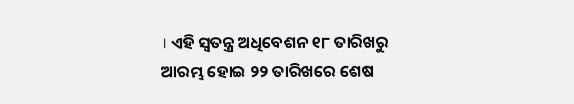। ଏହି ସ୍ବତନ୍ତ୍ର ଅଧିବେଶନ ୧୮ ତାରିଖରୁ ଆରମ୍ଭ ହୋଇ ୨୨ ତାରିଖରେ ଶେଷ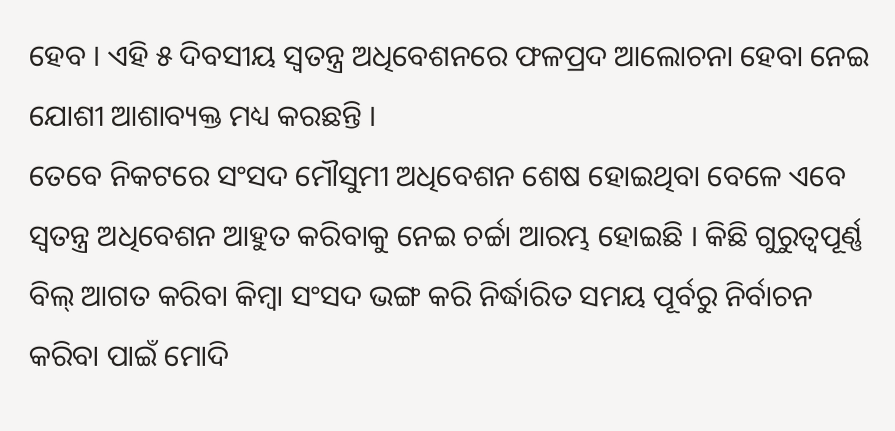ହେବ । ଏହି ୫ ଦିବସୀୟ ସ୍ବତନ୍ତ୍ର ଅଧିବେଶନରେ ଫଳପ୍ରଦ ଆଲୋଚନା ହେବା ନେଇ ଯୋଶୀ ଆଶାବ୍ୟକ୍ତ ମଧ୍ୟ କରଛନ୍ତି ।
ତେବେ ନିକଟରେ ସଂସଦ ମୌସୁମୀ ଅଧିବେଶନ ଶେଷ ହୋଇଥିବା ବେଳେ ଏବେ ସ୍ବତନ୍ତ୍ର ଅଧିବେଶନ ଆହୁତ କରିବାକୁ ନେଇ ଚର୍ଚ୍ଚା ଆରମ୍ଭ ହୋଇଛି । କିଛି ଗୁରୁତ୍ବପୂର୍ଣ୍ଣ ବିଲ୍ ଆଗତ କରିବା କିମ୍ବା ସଂସଦ ଭଙ୍ଗ କରି ନିର୍ଦ୍ଧାରିତ ସମୟ ପୂର୍ବରୁ ନିର୍ବାଚନ କରିବା ପାଇଁ ମୋଦି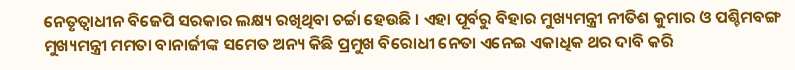ନେତୃତ୍ବାଧୀନ ବିଜେପି ସରକାର ଲକ୍ଷ୍ୟ ରଖିଥିବା ଚର୍ଚ୍ଚା ହେଉଛି । ଏହା ପୂର୍ବରୁ ବିହାର ମୁଖ୍ୟମନ୍ତ୍ରୀ ନୀତିଶ କୁମାର ଓ ପଶ୍ଚିମବଙ୍ଗ ମୁଖ୍ୟମନ୍ତ୍ରୀ ମମତା ବାନାର୍ଜୀଙ୍କ ସମେତ ଅନ୍ୟ କିଛି ପ୍ରମୁଖ ବିରୋଧୀ ନେତା ଏନେଇ ଏକାଧିକ ଥର ଦାବି କରି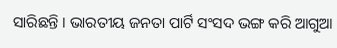ସାରିଛନ୍ତି । ଭାରତୀୟ ଜନତା ପାର୍ଟି ସଂସଦ ଭଙ୍ଗ କରି ଆଗୁଆ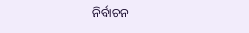ନିର୍ବାଚନ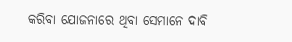କରିବା ଯୋଜନାରେ ଥିବା ସେମାନେ ଦାବି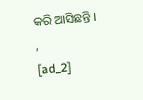କରି ଆସିଛନ୍ତି ।
,
[ad_2]